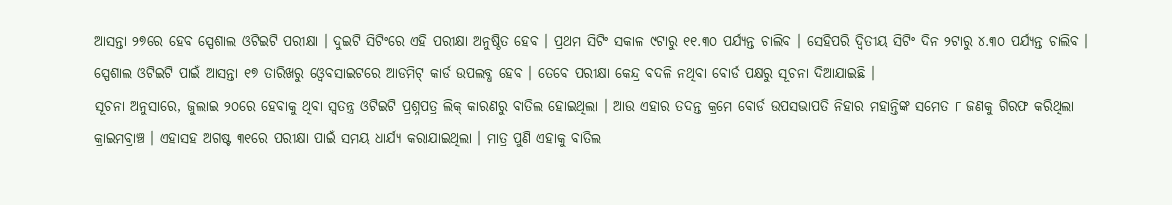ଆସନ୍ତା ୨୭ରେ ହେବ ସ୍ପେଶାଲ ଓଟିଇଟି ପରୀକ୍ଷା । ଦୁଇଟି ସିଟିଂରେ ଏହି ପରୀକ୍ଷା ଅନୁଷ୍ଠିତ ହେବ । ପ୍ରଥମ ସିଟିଂ ସକାଳ ୯ଟାରୁ ୧୧.୩୦ ପର୍ଯ୍ୟନ୍ତ ଚାଲିବ । ସେହିପରି ଦ୍ବିତୀୟ ସିଟିଂ ଦିନ ୨ଟାରୁ ୪.୩୦ ପର୍ଯ୍ୟନ୍ତ ଚାଲିବ । ସ୍ପେଶାଲ ଓଟିଇଟି ପାଇଁ ଆସନ୍ତା ୧୭ ତାରିଖରୁ ଓ୍ବେବସାଇଟରେ ଆଡମିଟ୍ କାର୍ଡ ଉପଲବ୍ଧ ହେବ । ତେବେ ପରୀକ୍ଷା କେନ୍ଦ୍ର ବଦଳି ନଥିବା ବୋର୍ଡ ପକ୍ଷରୁ ସୂଚନା ଦିଆଯାଇଛି ।
ସୂଚନା ଅନୁସାରେ, ଜୁଲାଇ ୨୦ରେ ହେବାକୁ ଥିବା ସ୍ବତନ୍ତ୍ର ଓଟିଇଟି ପ୍ରଶ୍ନପତ୍ର ଲିକ୍ କାରଣରୁ ବାତିଲ ହୋଇଥିଲା । ଆଉ ଏହାର ତଦନ୍ତ କ୍ରମେ ବୋର୍ଡ ଉପସଭାପତି ନିହାର ମହାନ୍ତିଙ୍କ ସମେତ ୮ ଜଣକୁ ଗିରଫ କରିଥିଲା କ୍ରାଇମବ୍ରାଞ୍ଚ । ଏହାସହ ଅଗଷ୍ଟ ୩୧ରେ ପରୀକ୍ଷା ପାଇଁ ସମୟ ଧାର୍ଯ୍ୟ କରାଯାଇଥିଲା । ମାତ୍ର ପୁଣି ଏହାକୁ ବାତିଲ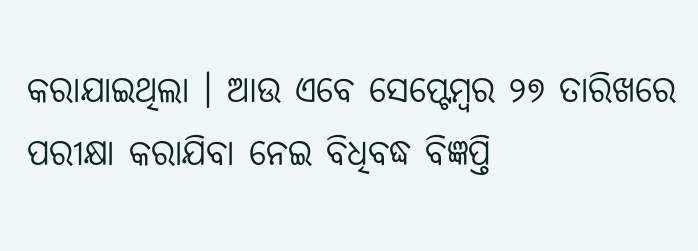କରାଯାଇଥିଲା । ଆଉ ଏବେ ସେପ୍ଟେମ୍ବର ୨୭ ତାରିଖରେ ପରୀକ୍ଷା କରାଯିବା ନେଇ ବିଧିବଦ୍ଧ ବିଜ୍ଞପ୍ତି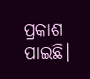ପ୍ରକାଶ ପାଇଛି।